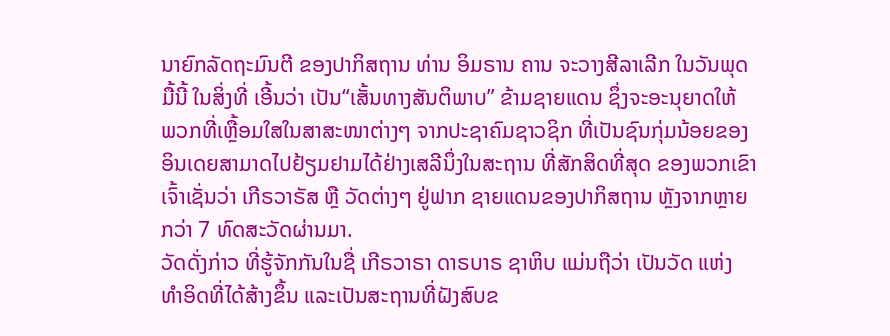ນາຍົກລັດຖະມົນຕີ ຂອງປາກິສຖານ ທ່ານ ອິມຣານ ຄານ ຈະວາງສີລາເລີກ ໃນວັນພຸດ
ມື້ນີ້ ໃນສິ່ງທີ່ ເອີ້ນວ່າ ເປັນ“ເສັ້ນທາງສັນຕິພາບ” ຂ້າມຊາຍແດນ ຊຶ່ງຈະອະນຸຍາດໃຫ້
ພວກທີ່ເຫຼື້ອມໃສໃນສາສະໜາຕ່າງໆ ຈາກປະຊາຄົມຊາວຊິກ ທີ່ເປັນຊົນກຸ່ມນ້ອຍຂອງ
ອິນເດຍສາມາດໄປຢ້ຽມຢາມໄດ້ຢ່າງເສລີນຶ່ງໃນສະຖານ ທີ່ສັກສິດທີ່ສຸດ ຂອງພວກເຂົາ
ເຈົ້າເຊັ່ນວ່າ ເກີຣວາຣັສ ຫຼື ວັດຕ່າງໆ ຢູ່ຟາກ ຊາຍແດນຂອງປາກິສຖານ ຫຼັງຈາກຫຼາຍ
ກວ່າ 7 ທົດສະວັດຜ່ານມາ.
ວັດດັ່ງກ່າວ ທີ່ຮູ້ຈັກກັນໃນຊື່ ເກີຣວາຣາ ດາຣບາຣ ຊາຫິບ ແມ່ນຖືວ່າ ເປັນວັດ ແຫ່ງ
ທຳອິດທີ່ໄດ້ສ້າງຂຶ້ນ ແລະເປັນສະຖານທີ່ຝັງສົບຂ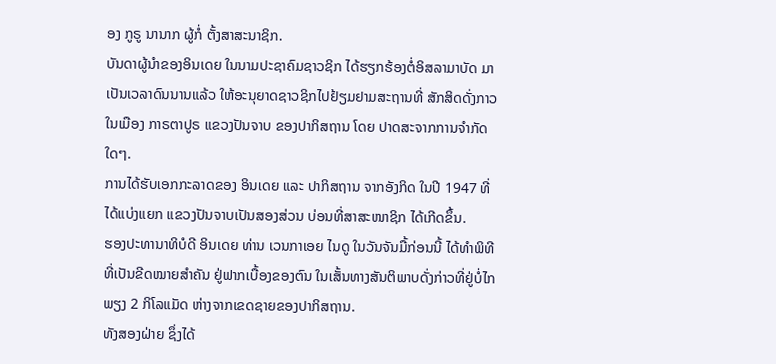ອງ ກູຣູ ນານາກ ຜູ້ກໍ່ ຕັ້ງສາສະນາຊິກ.
ບັນດາຜູ້ນຳຂອງອິນເດຍ ໃນນາມປະຊາຄົມຊາວຊິກ ໄດ້ຮຽກຮ້ອງຕໍ່ອິສລາມາບັດ ມາ
ເປັນເວລາດົນນານແລ້ວ ໃຫ້ອະນຸຍາດຊາວຊິກໄປຢ້ຽມຢາມສະຖານທີ່ ສັກສິດດັ່ງກາວ
ໃນເມືອງ ກາຣຕາປູຣ ແຂວງປັນຈາບ ຂອງປາກິສຖານ ໂດຍ ປາດສະຈາກການຈຳກັດ
ໃດໆ.
ການໄດ້ຮັບເອກກະລາດຂອງ ອິນເດຍ ແລະ ປາກິສຖານ ຈາກອັງກິດ ໃນປີ 1947 ທີ່
ໄດ້ແບ່ງແຍກ ແຂວງປັນຈາບເປັນສອງສ່ວນ ບ່ອນທີ່ສາສະໜາຊິກ ໄດ້ເກີດຂຶ້ນ.
ຮອງປະທານາທິບໍດີ ອິນເດຍ ທ່ານ ເວນກາເອຍ ໄນດູ ໃນວັນຈັນມື້ກ່ອນນີ້ ໄດ້ທຳພິທີ
ທີ່ເປັນຂີດໝາຍສຳຄັນ ຢູ່ຟາກເບື້ອງຂອງຕົນ ໃນເສັ້ນທາງສັນຕິພາບດັ່ງກ່າວທີ່ຢູ່ບໍ່ໄກ
ພຽງ 2 ກິໂລແມັດ ຫ່າງຈາກເຂດຊາຍຂອງປາກິສຖານ.
ທັງສອງຝ່າຍ ຊຶ່ງໄດ້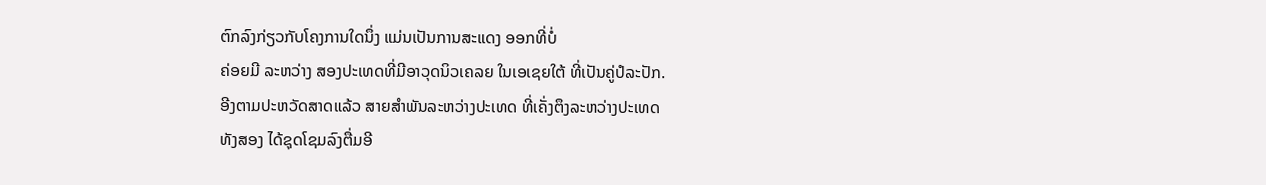ຕົກລົງກ່ຽວກັບໂຄງການໃດນຶ່ງ ແມ່ນເປັນການສະແດງ ອອກທີ່ບໍ່
ຄ່ອຍມີ ລະຫວ່າງ ສອງປະເທດທີ່ມີອາວຸດນິວເຄລຍ ໃນເອເຊຍໃຕ້ ທີ່ເປັນຄູ່ປໍລະປັກ.
ອີງຕາມປະຫວັດສາດແລ້ວ ສາຍສຳພັນລະຫວ່າງປະເທດ ທີ່ເຄັ່ງຕຶງລະຫວ່າງປະເທດ
ທັງສອງ ໄດ້ຊຸດໂຊມລົງຕື່ມອີ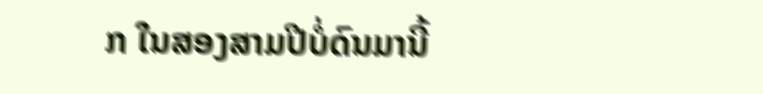ກ ໃນສອງສາມປີບໍ່ດົນມານີ້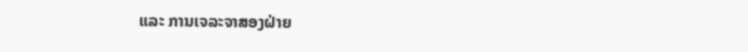ແລະ ການເຈລະຈາສອງຝ່າຍ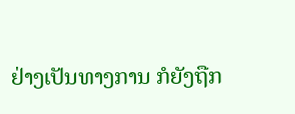ຢ່າງເປັນທາງການ ກໍຍັງຖືກ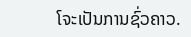ໂຈະເປັນການຊົ່ວຄາວ.